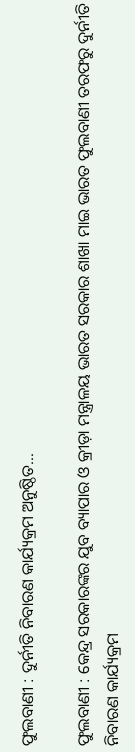ଫୁଲବାଣୀ : ଦୁର୍ନୀତି ନିବାରଣ କାର୍ଯ୍ୟକ୍ରମ ଅନୁଷ୍ଠିତ…

ଫୁଲବାଣୀ : କେନ୍ଦ୍ର ସରକାରଙ୍କର ଯୁବ ବ୍ୟାପାର ଓ କ୍ରୀଡ଼ା ମନ୍ତ୍ରାଳୟ ଭାରତ ସରକାର ଶାଖା ମାଇ ଭାରତ ଫୁଲବାଣୀ ତରଫରୁ ଦୁର୍ନୀତି ନିବାରଣ କାର୍ଯ୍ୟକ୍ରମ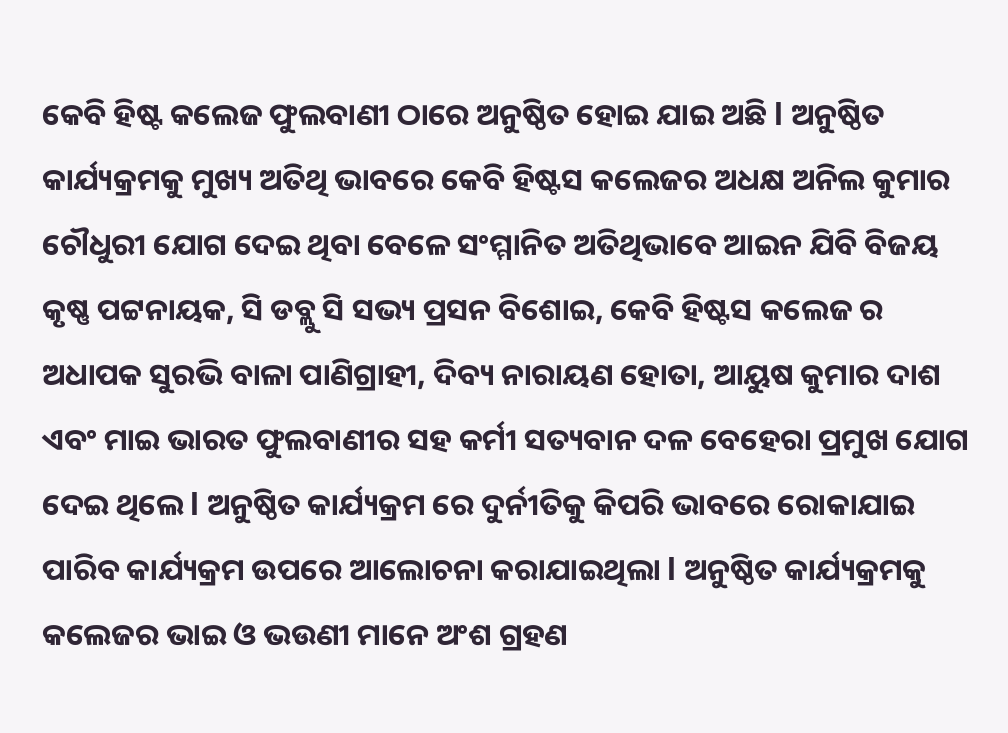କେବି ହିଷ୍ଟ କଲେଜ ଫୁଲବାଣୀ ଠାରେ ଅନୁଷ୍ଠିତ ହୋଇ ଯାଇ ଅଛି l ଅନୁଷ୍ଠିତ କାର୍ଯ୍ୟକ୍ରମକୁ ମୁଖ୍ୟ ଅତିଥି ଭାବରେ କେବି ହିଷ୍ଟସ କଲେଜର ଅଧକ୍ଷ ଅନିଲ କୁମାର ଚୌଧୁରୀ ଯୋଗ ଦେଇ ଥିବା ବେଳେ ସଂମ୍ମାନିତ ଅତିଥିଭାବେ ଆଇନ ଯିବି ବିଜୟ କୃଷ୍ଣ ପଟ୍ଟନାୟକ, ସି ଡବ୍ଲୁ ସି ସଭ୍ୟ ପ୍ରସନ ବିଶୋଇ, କେବି ହିଷ୍ଟସ କଲେଜ ର ଅଧାପକ ସୁରଭି ବାଳା ପାଣିଗ୍ରାହୀ, ଦିବ୍ୟ ନାରାୟଣ ହୋତା, ଆୟୁଷ କୁମାର ଦାଶ ଏବଂ ମାଇ ଭାରତ ଫୁଲବାଣୀର ସହ କର୍ମୀ ସତ୍ୟବାନ ଦଳ ବେହେରା ପ୍ରମୁଖ ଯୋଗ ଦେଇ ଥିଲେ l ଅନୁଷ୍ଠିତ କାର୍ଯ୍ୟକ୍ରମ ରେ ଦୁର୍ନୀତିକୁ କିପରି ଭାବରେ ରୋକାଯାଇ ପାରିବ କାର୍ଯ୍ୟକ୍ରମ ଉପରେ ଆଲୋଚନା କରାଯାଇଥିଲା l ଅନୁଷ୍ଠିତ କାର୍ଯ୍ୟକ୍ରମକୁ କଲେଜର ଭାଇ ଓ ଭଉଣୀ ମାନେ ଅଂଶ ଗ୍ରହଣ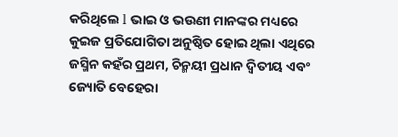କରିଥିଲେ l ଭାଇ ଓ ଭଉଣୀ ମାନଙ୍କର ମଧ୍ୟରେ କୁଇଜ ପ୍ରତିଯୋଗିତା ଅନୁଷ୍ଠିତ ହୋଇ ଥିଲା ଏଥିରେ ଜସ୍ମିନ କହଁର ପ୍ରଥମ, ଚିନ୍ମୟୀ ପ୍ରଧାନ ଦ୍ୱିତୀୟ ଏବଂ ଜ୍ୟୋତି ବେହେରା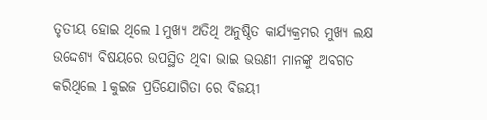ତୃତୀୟ ହୋଇ ଥିଲେ l ମୁଖ୍ୟ ଅତିଥି ଅନୁଷ୍ଠିତ କାର୍ଯ୍ୟକ୍ରମର ମୁଖ୍ୟ ଲକ୍ଷ ଉଦ୍ଦେଶ୍ୟ ବିଷୟରେ ଉପସ୍ଥିତ ଥିବା ଭାଇ ଭଉଣୀ ମାନଙ୍କୁ ଅବଗତ କରିଥିଲେ l କୁଇଜ ପ୍ରତିଯୋଗିତା ରେ ବିଜୟୀ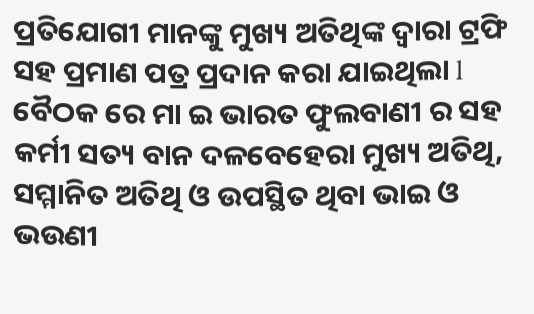ପ୍ରତିଯୋଗୀ ମାନଙ୍କୁ ମୁଖ୍ୟ ଅତିଥିଙ୍କ ଦ୍ଵାରା ଟ୍ରଫି ସହ ପ୍ରମାଣ ପତ୍ର ପ୍ରଦାନ କରା ଯାଇଥିଲା l ବୈଠକ ରେ ମା ଇ ଭାରତ ଫୁଲବାଣୀ ର ସହ କର୍ମୀ ସତ୍ୟ ବାନ ଦଳବେହେରା ମୁଖ୍ୟ ଅତିଥି, ସମ୍ମାନିତ ଅତିଥି ଓ ଉପସ୍ଥିତ ଥିବା ଭାଇ ଓ ଭଉଣୀ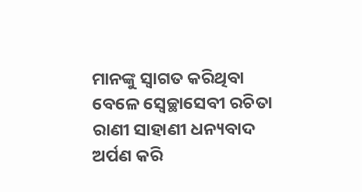ମାନଙ୍କୁ ସ୍ୱାଗତ କରିଥିବା ବେଳେ ସ୍ୱେଚ୍ଛାସେବୀ ରଚିତା ରାଣୀ ସାହାଣୀ ଧନ୍ୟବାଦ ଅର୍ପଣ କରି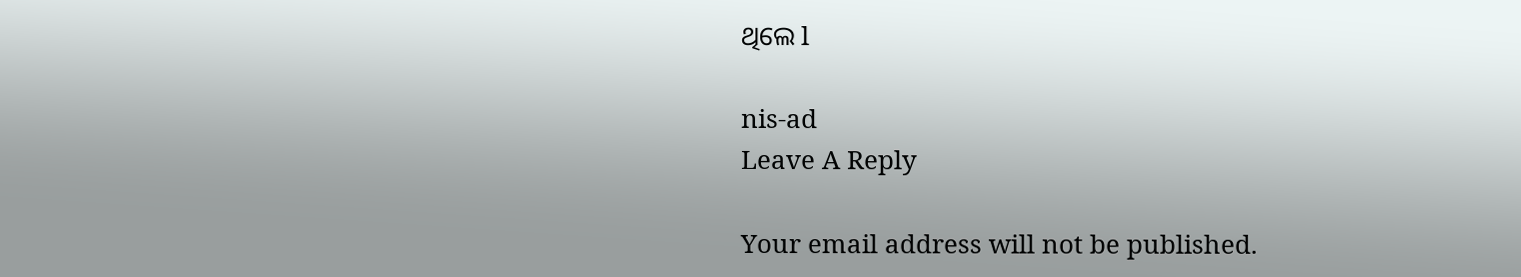ଥିଲେ l

nis-ad
Leave A Reply

Your email address will not be published.